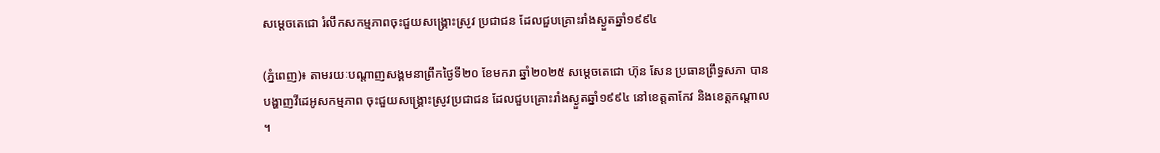សម្ដេចតេជោ រំលឹកសកម្មភាពចុះជួយសង្រ្គោះស្រូវ ប្រជាជន ដែលជួបគ្រោះរាំងស្ងួតឆ្នាំ១៩៩៤

(ភ្នំពេញ)៖ តាមរយៈបណ្ដាញសង្គមនាព្រឹកថ្ងៃទី២០ ខែមករា ឆ្នាំ២០២៥ សម្ដេចតេជោ ហ៊ុន សែន ប្រធានព្រឹទ្ធសភា បានបង្ហាញវីដេអូសកម្មភាព ចុះជួយសង្រ្គោះស្រូវប្រជាជន ដែលជួបគ្រោះរាំងស្ងួតឆ្នាំ១៩៩៤ នៅខេត្តតាកែវ និងខេត្តកណ្ដាល ។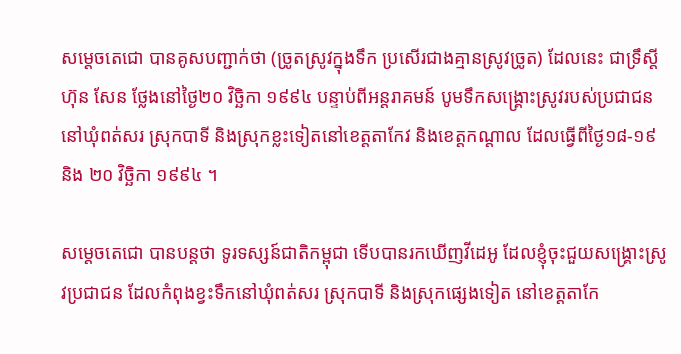សម្ដេចតេជោ បានគូសបញ្ជាក់ថា (ច្រូតស្រូវក្នុងទឹក ប្រសើរជាងគ្មានស្រូវច្រូត) ដែលនេះ ជាទ្រឹស្តី ហ៊ុន សែន ថ្លែងនៅថ្ងៃ២០ វិច្ឆិកា ១៩៩៤ បន្ទាប់ពីអន្តរាគមន៍ បូមទឹកសង្គ្រោះស្រូវរបស់ប្រជាជន នៅឃុំពត់សរ ស្រុកបាទី និងស្រុកខ្លះទៀតនៅខេត្តតាកែវ និងខេត្តកណ្តាល ដែលធ្វើពីថ្ងៃ១៨-១៩ និង ២០ វិច្ឆិកា ១៩៩៤ ។

សម្ដេចតេជោ បានបន្តថា ទូរទស្សន៍ជាតិកម្ពុជា ទើបបានរកឃើញវីដេអូ ដែលខ្ញុំចុះជួយសង្រ្គោះស្រូវប្រជាជន ដែលកំពុងខ្វះទឹកនៅឃុំពត់សរ ស្រុកបាទី និងស្រុកផ្សេងទៀត នៅខេត្តតាកែ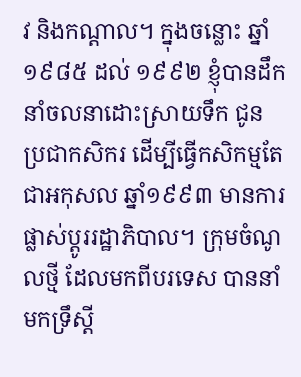វ និងកណ្តាល។ ក្នុងចន្លោះ ឆ្នាំ១៩៨៥ ដល់ ១៩៩២ ខ្ញុំបានដឹកនាំចលនាដោះស្រាយទឹក ជូនប្រជាកសិករ ដើម្បីធ្វើកសិកម្មតែជាអកុសល ឆ្នាំ១៩៩៣ មានការផ្លាស់ប្តូររដ្ឋាភិបាល។ ក្រុមចំណូលថ្មី ដែលមកពីបរទេស បាននាំមកទ្រឹស្តី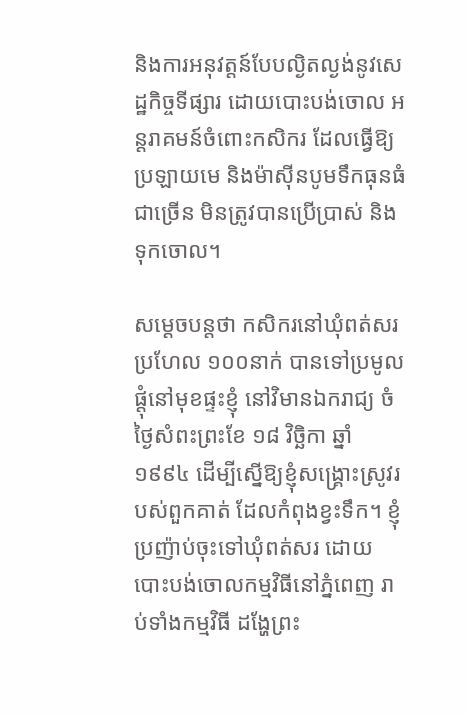និងការអនុវត្តន៍បែបល្ងិតល្ងង់នូវសេដ្ឋកិច្ចទីផ្សារ ដោយបោះបង់ចោល អន្តរាគមន៍ចំពោះកសិករ ដែលធ្វើឱ្យប្រឡាយមេ និងម៉ាស៊ីនបូមទឹកធុនធំជាច្រើន មិនត្រូវបានប្រើប្រាស់ និងទុកចោល។

សម្ដេចបន្តថា កសិករនៅឃុំពត់សរ ប្រហែល ១០០នាក់ បានទៅប្រមូលផ្តុំនៅមុខផ្ទះខ្ញុំ នៅវិមានឯករាជ្យ ចំថ្ងៃសំពះព្រះខែ ១៨ វិច្ឆិកា ឆ្នាំ១៩៩៤ ដើម្បីស្នើឱ្យខ្ញុំសង្រ្គោះស្រូវរបស់ពួកគាត់ ដែលកំពុងខ្វះទឹក។ ខ្ញុំប្រញ៉ាប់ចុះទៅឃុំពត់សរ ដោយបោះបង់ចោលកម្មវិធីនៅភ្នំពេញ រាប់ទាំងកម្មវិធី ដង្ហែព្រះ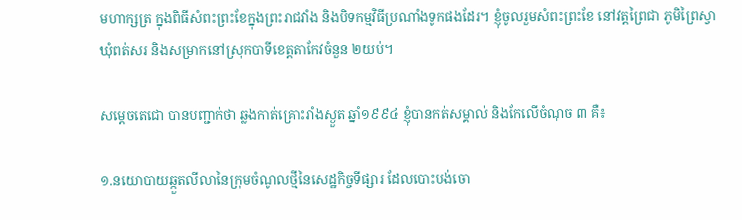មហាក្សត្រ ក្នុងពិធីសំពះព្រះខែក្នុងព្រះរាជវាំង និងបិទកម្មវិធីប្រណាំងទូកផងដែរ។ ខ្ញុំចូលរួមសំពះព្រះខែ នៅវត្តព្រៃជា ភូមិព្រៃស្វា
ឃុំពត់សរ និងសម្រាកនៅស្រុកបាទីខេត្តតាកែវចំនួន ២យប់។

សម្ដេចតេជោ បានបញ្ជាក់ថា ឆ្លងកាត់គ្រោះរាំងស្ងួត ឆ្នាំ១៩៩៤ ខ្ញុំបានកត់សម្គាល់ និងកែលើចំណុច ៣ គឺ៖

១.នយោបាយឆ្កួតលីលានៃក្រុមចំណូលថ្មីនៃសេដ្ឋកិច្ចទីផ្សារ ដែលបោះបង់ចោ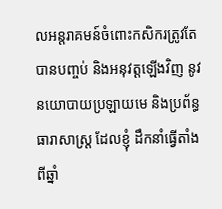លអន្តរាគមន៍ចំពោះកសិករត្រូវតែបានបញ្ចប់ និងអនុវត្តឡើងវិញ នូវនយោបាយប្រឡាយមេ និងប្រព័ន្ធធារាសាស្ត្រ ដែលខ្ញុំ ដឹកនាំធ្វើតាំងពីឆ្នាំ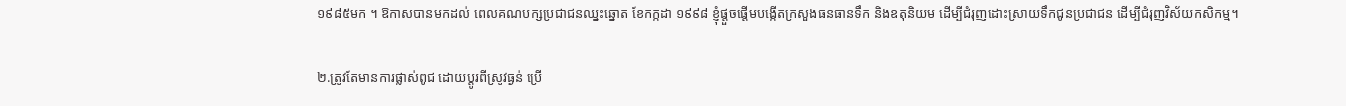១៩៨៥មក ។ ឱកាសបានមកដល់ ពេលគណបក្សប្រជាជនឈ្នះឆ្នោត ខែកក្កដា ១៩៩៨ ខ្ញុំផ្តួចផ្តើមបង្កើតក្រសួងធនធានទឹក និងឧតុនិយម ដើម្បីជំរុញដោះស្រាយទឹកជូនប្រជាជន ដើម្បីជំរុញវិស័យកសិកម្ម។

២.ត្រូវតែមានការផ្លាស់ពូជ ដោយប្តូរពីស្រូវធ្ងន់ ប្រើ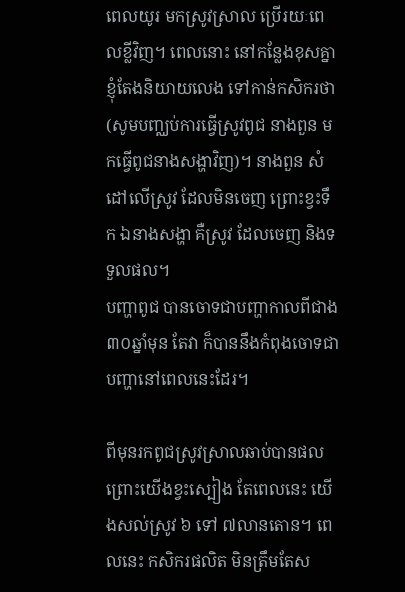ពេលយូរ មកស្រូវស្រាល ប្រើរយៈពេលខ្លីវិញ។ ពេលនោះ នៅកន្លែងខុសគ្នា ខ្ញុំតែងនិយាយលេង ទៅកាន់កសិករថា (សូមបញ្ឈប់ការធ្វើស្រូវពូជ នាងពួន មកធ្វើពូជនាងសង្ហាវិញ)។ នាងពួន សំដៅលើស្រូវ ដែលមិនចេញ ព្រោះខ្វះទឹក ឯនាងសង្ហា គឺស្រូវ ដែលចេញ និងទទួលផល។
បញ្ហាពូជ បានចោទជាបញ្ហាកាលពីជាង ៣០ឆ្នាំមុន តែវា ក៏បាននឹងកំពុងចោទជាបញ្ហានៅពេលនេះដែរ។

ពីមុនរកពូជស្រូវស្រាលឆាប់បានផល ព្រោះយើងខ្វះស្បៀង តែពេលនេះ យើងសល់ស្រូវ ៦ ទៅ ៧លានតោន។ ពេលនេះ កសិករផលិត មិនត្រឹមតែស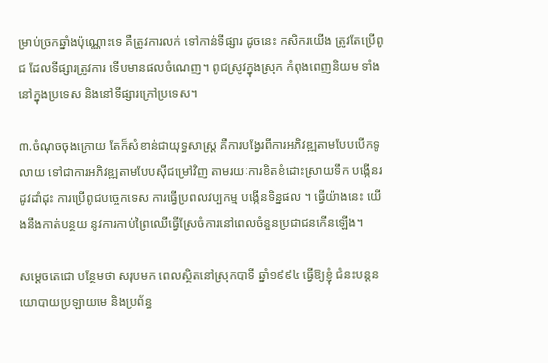ម្រាប់ច្រកឆ្នាំងប៉ុណ្ណោះទេ គឺត្រូវការលក់ ទៅកាន់ទីផ្សារ ដូចនេះ កសិករយើង ត្រូវតែប្រើពូជ ដែលទីផ្សារត្រូវការ ទើបមានផលចំណេញ។ ពូជស្រូវក្នុងស្រុក កំពុងពេញនិយម ទាំងនៅក្នុងប្រទេស និងនៅទីផ្សារក្រៅប្រទេស។

៣.ចំណុចចុងក្រោយ តែក៏សំខាន់ជាយុទ្ធសាស្ត្រ គឺការបង្វែរពីការអភិវឌ្ឍតាមបែបបើកទូលាយ ទៅជាការអភិវឌ្ឍតាមបែបស៊ីជម្រៅវិញ តាមរយៈការខិតខំដោះស្រាយទឹក បង្កើនរដូវដាំដុះ ការប្រើពូជបច្ចេកទេស ការធ្វើប្រពលវប្បកម្ម បង្កើនទិន្នផល ។ ធ្វើយ៉ាងនេះ យើងនឹងកាត់បន្ថយ នូវការកាប់ព្រៃឈើធ្វើស្រែចំការនៅពេលចំនួនប្រជាជនកើនឡើង។

សម្ដេចតេជោ បន្ថែមថា សរុបមក ពេលស្ថិតនៅស្រុកបាទី ឆ្នាំ១៩៩៤ ធ្វើឱ្យខ្ញុំ ជំនះបន្តនយោបាយប្រឡាយមេ និងប្រព័ន្ធ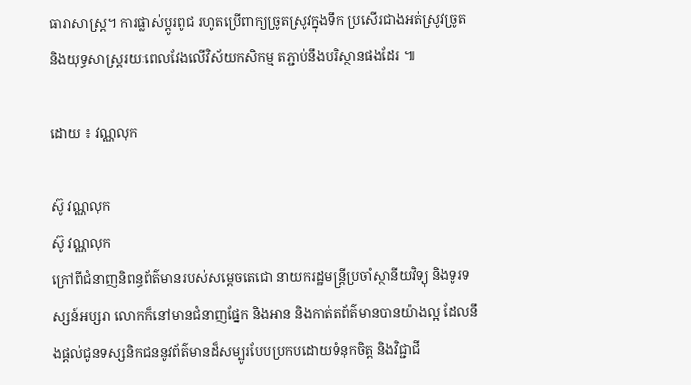ធារាសាស្ត្រ។ ការផ្លាស់ប្តូរពូជ រហូតប្រើពាក្យច្រូតស្រូវក្នុងទឹក ប្រសើរជាងអត់ស្រូវច្រូត និងយុទ្ធសាស្ត្ររយៈពេលវែងលើវិស័យកសិកម្ម តភ្ជាប់នឹងបរិស្ថានផងដែរ ៕

ដោយ ៖ វណ្ណលុក

ស៊ូ វណ្ណលុក
ស៊ូ វណ្ណលុក
ក្រៅពីជំនាញនិពន្ធព័ត៌មានរបស់សម្ដេចតេជោ នាយករដ្ឋមន្ត្រីប្រចាំស្ថានីយវិទ្យុ និងទូរទស្សន៍អប្សរា លោកក៏នៅមានជំនាញផ្នែក និងអាន និងកាត់តព័ត៌មានបានយ៉ាងល្អ ដែលនឹងផ្ដល់ជូនទស្សនិកជននូវព័ត៌មានដ៏សម្បូរបែបប្រកបដោយទំនុកចិត្ត និងវិជ្ជាជី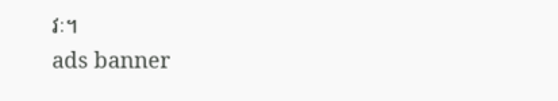វៈ។
ads banner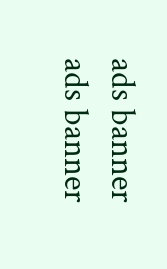ads banner
ads banner